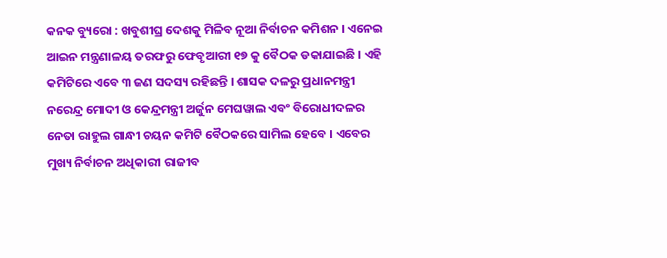କନକ ବ୍ୟୁରୋ : ଖବୁଶୀଘ୍ର ଦେଶକୁ ମିଳିବ ନୂଆ ନିର୍ବାଚନ କମିଶନ । ଏନେଇ ଆଇନ ମନ୍ତ୍ରଣାଳୟ ତରଫରୁ ଫେବୃଆରୀ ୧୭ କୁ ବୈଠକ ଡକାଯାଇଛି । ଏହି କମିଟିରେ ଏବେ ୩ ଜଣ ସଦସ୍ୟ ରହିଛନ୍ତି । ଶାସକ ଦଳରୁ ପ୍ରଧାନମନ୍ତ୍ରୀ ନରେନ୍ଦ୍ର ମୋଦୀ ଓ କେନ୍ଦ୍ରମନ୍ତ୍ରୀ ଅର୍ଜୁନ ମେଘୱାଲ ଏବଂ ବିରୋଧୀଦଳର ନେତା ରାହୁଲ ଗାନ୍ଧୀ ଚୟନ କମିଟି ବୈଠକରେ ସାମିଲ ହେବେ । ଏବେର ମୁଖ୍ୟ ନିର୍ବାଚନ ଅଧିକାରୀ ରାଜୀବ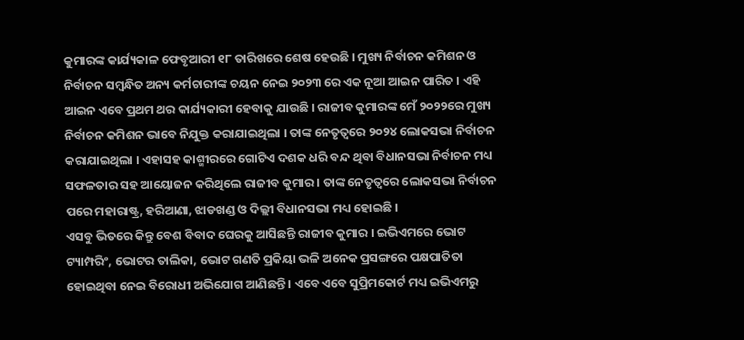କୁମାରଙ୍କ କାର୍ଯ୍ୟକାଳ ଫେବୃଆରୀ ୧୮ ତାରିଖରେ ଶେଷ ହେଉଛି । ମୁଖ୍ୟ ନିର୍ବାଚନ କମିଶନ ଓ ନିର୍ବାଚନ ସମ୍ବନ୍ଧିତ ଅନ୍ୟ କର୍ମଚାରୀଙ୍କ ଚୟନ ନେଇ ୨୦୨୩ ରେ ଏକ ନୂଆ ଆଇନ ପାରିତ । ଏହି ଆଇନ ଏବେ ପ୍ରଥମ ଥର କାର୍ଯ୍ୟକାରୀ ହେବାକୁ ଯାଉଛି । ରାଜୀବ କୁମାରଙ୍କ ମେଁ ୨୦୨୨ରେ ମୁଖ୍ୟ ନିର୍ବାଚନ କମିଶନ ଭାବେ ନିଯୁକ୍ତ କରାଯାଇଥିଲା । ତାଙ୍କ ନେତୃତ୍ୱରେ ୨୦୨୪ ଲୋକସଭା ନିର୍ବାଚନ କରାଯାଇଥିଲା । ଏହାସହ କାଶ୍ମୀରରେ ଗୋଟିଏ ଦଶକ ଧରି ବନ୍ଦ ଥିବା ବିଧାନସଭା ନିର୍ବାଚନ ମଧ୍ୟ ସଫଳତାର ସହ ଆୟୋଜନ କରିଥିଲେ ରାଜୀବ କୁମାର । ତାଙ୍କ ନେତୃତ୍ୱରେ ଲୋକସଭା ନିର୍ବାଚନ ପରେ ମହାରାଷ୍ଟ୍ର, ହରିଆଣା, ଝାଡଖଣ୍ଡ ଓ ଦିଲ୍ଲୀ ବିଧାନସଭା ମଧ୍ୟ ହୋଇଛି ।
ଏସବୁ ଭିତରେ କିନ୍ତୁ ବେଶ ବିବାଦ ଘେରକୁ ଆସିଛନ୍ତି ରାଜୀବ କୁମାର । ଇଭିଏମରେ ଭୋଟ ଟ୍ୟାମ୍ପରିଂ, ଭୋଟର ତାଲିକା, ଭୋଟ ଗଣତି ପ୍ରକିୟା ଭଳି ଅନେକ ପ୍ରସଙ୍ଗରେ ପକ୍ଷପାତିତା ହୋଇଥିବା ନେଇ ବିରୋଧୀ ଅଭିଯୋଗ ଆଣିଛନ୍ତି । ଏବେ ଏବେ ସୁପ୍ରିମକୋର୍ଟ ମଧ୍ୟ ଇଭିଏମରୁ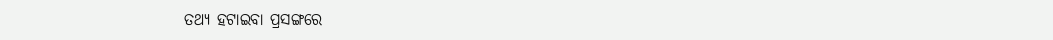ତଥ୍ୟ ହଟାଇବା ପ୍ରସଙ୍ଗରେ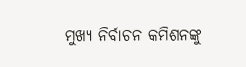ମୁଖ୍ୟ ନିର୍ବାଚନ କମିଶନଙ୍କୁ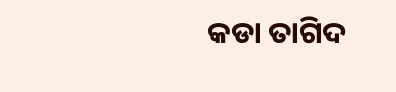କଡା ତାଗିଦ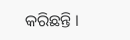କରିଛନ୍ତି ।